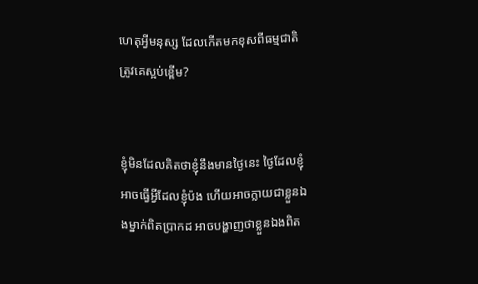ហេតុអ្វីមនុស្ស ដែលកើតមកខុសពីធម្មជាតិ ត្រូវគេស្អប់ខ្ពើម?


ខ្ញុំមិនដែលគិតថាខ្ញុំនឹងមានថ្ងៃនេះ ថ្ងៃដែលខ្ញុំអាចធ្វើអ្វីដែលខ្ញុំប៉ង ហើយអាចក្លាយជាខ្លួនឯងម្នាក់ពិតប្រាកដ អាចបង្ហាញថាខ្លួនឯងពិត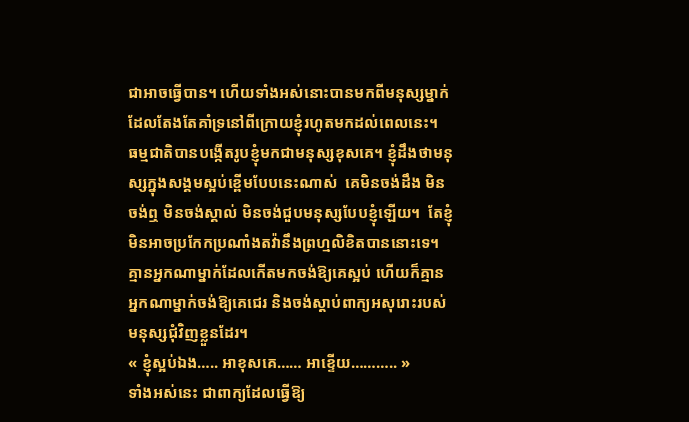ជាអាចធ្វើបាន។ ហើយទាំងអស់នោះបានមកពីមនុស្សម្នាក់ ដែលតែងតែគាំទ្រនៅពីក្រោយខ្ញុំរហូតមកដល់ពេលនេះ។
ធម្មជាតិបានបង្កើតរូបខ្ញុំមកជាមនុស្សខុសគេ។ ខ្ញុំដឹងថាមនុស្សក្នុងសង្គមស្អប់ខ្ពើមបែបនេះណាស់  គេមិនចង់ដឹង មិនចង់ឮ មិនចង់ស្គាល់ មិនចង់ជួបមនុស្សបែបខ្ញុំឡើយ។  តែខ្ញុំមិនអាចប្រកែកប្រណាំងតវ៉ានឹងព្រហ្មលិខិតបាននោះទេ។ គ្មានអ្នកណាម្នាក់ដែលកើតមកចង់ឱ្យគេស្អប់ ហើយក៏គ្មានអ្នកណាម្នាក់ចង់ឱ្យគេជេរ និងចង់ស្តាប់ពាក្យអសុរោះរបស់មនុស្សជុំវិញខ្លួនដែរ។
« ខ្ញុំស្អប់ឯង….. អាខុសគេ…… អាខ្ទើយ……….. »
ទាំងអស់នេះ ជាពាក្យដែលធ្វើឱ្យ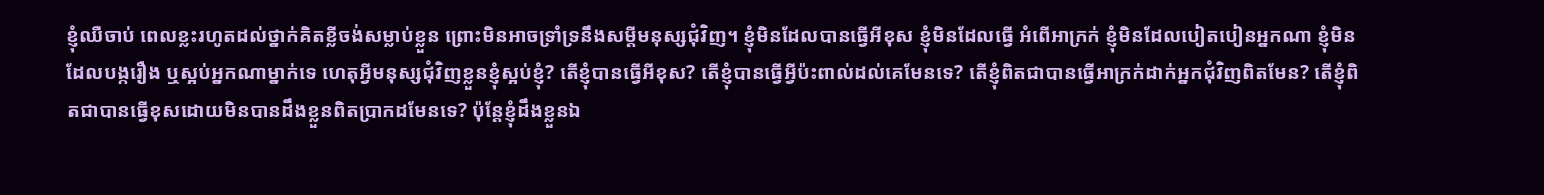ខ្ញុំឈឺចាប់ ពេលខ្លះរហូតដល់ថ្នាក់គិតខ្លីចង់សម្លាប់ខ្លួន ព្រោះមិនអាចទ្រាំទ្រនឹងសម្តីមនុស្សជុំវិញ។ ខ្ញុំមិនដែលបានធ្វើអីខុស ខ្ញុំមិនដែលធ្វើ អំពើអាក្រក់ ខ្ញុំមិនដែលបៀតបៀនអ្នកណា ខ្ញុំមិនដែលបង្ករឿង ឬស្អប់អ្នកណាម្នាក់ទេ ហេតុអ្វីមនុស្សជុំវិញខ្លួនខ្ញុំស្អប់ខ្ញុំ? តើខ្ញុំបានធ្វើអីខុស? តើខ្ញុំបានធ្វើអ្វីប៉ះពាល់ដល់គេមែនទេ? តើខ្ញុំពិតជាបានធ្វើអាក្រក់ដាក់អ្នកជុំវិញពិតមែន? តើខ្ញុំពិតជាបានធ្វើខុសដោយមិនបានដឹងខ្លួនពិតប្រាកដមែនទេ? ប៉ុន្តែខ្ញុំដឹងខ្លួនឯ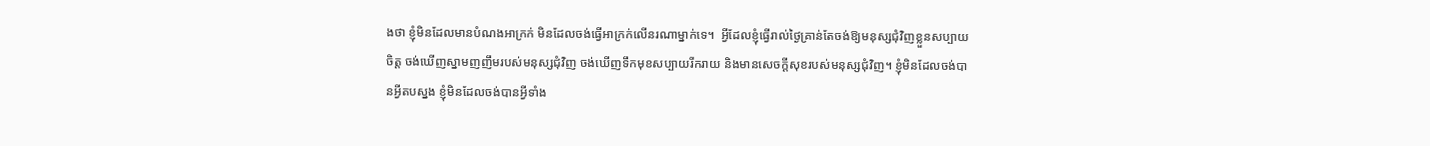ងថា ខ្ញុំមិនដែលមានបំណងអាក្រក់ មិនដែលចង់ធ្វើអាក្រក់លើនរណាម្នាក់ទេ។  អ្វីដែលខ្ញុំធ្វើរាល់ថ្ងៃគ្រាន់តែចង់ឱ្យមនុស្សជុំវិញខ្លួនសប្បាយចិត្ត ចង់ឃើញស្នាមញញឹមរបស់មនុស្សជុំវិញ ចង់ឃើញទឹកមុខសប្បាយរីករាយ និងមានសេចក្តីសុខរបស់មនុស្សជុំវិញ។ ខ្ញុំមិនដែលចង់បានអ្វីតបស្នង ខ្ញុំមិនដែលចង់បានអ្វីទាំង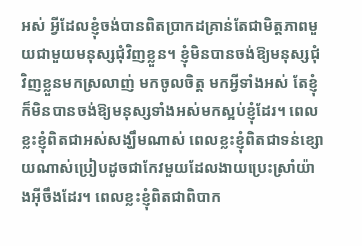អស់ អ្វីដែលខ្ញុំចង់បានពិតប្រាកដគ្រាន់តែជាមិត្តភាពមួយជាមួយមនុស្សជុំវិញខ្លួន។ ខ្ញុំមិនបានចង់ឱ្យមនុស្សជុំវិញខ្លួនមកស្រលាញ់ មកចូលចិត្ត មកអ្វីទាំងអស់ តែខ្ញុំក៏មិនបានចង់ឱ្យមនុស្សទាំងអស់មកស្អប់ខ្ញុំដែរ។ ពេលខ្លះខ្ញុំពិតជាអស់សង្ឃឹមណាស់ ពេលខ្លះខ្ញុំពិតជាទន់ខ្សោយណាស់ប្រៀបដូចជាកែវមួយដែលងាយប្រេះស្រាំយ៉ាងអ៊ីចឹងដែរ។ ពេលខ្លះខ្ញុំពិតជាពិបាក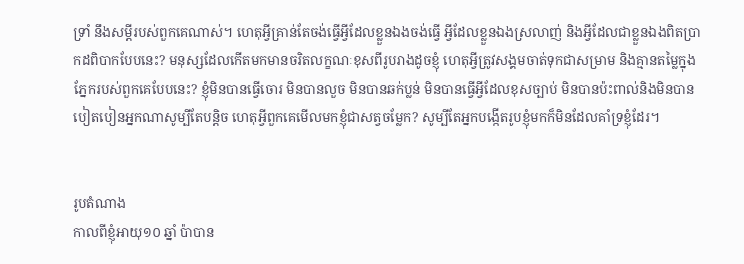ទ្រាំ នឹងសម្តីរបស់ពួកគេណាស់។ ហេតុអ្វីគ្រាន់តែចង់ធ្វើអ្វីដែលខ្លួនឯងចង់ធ្វើ អ្វីដែលខ្លួនឯងស្រលាញ់ និងអ្វីដែលជាខ្លួនឯងពិតប្រាកដពិបាកបែបនេះ? មនុស្សដែលកើតមកមានចរិតលក្ខណៈខុសពីរូបរាងដូចខ្ញុំ ហេតុអ្វីត្រូវសង្គមចាត់ទុកជាសម្រាម និងគ្មានតម្លៃក្នុងភ្នែករបស់ពួកគេបែបនេះ? ខ្ញុំមិនបានធ្វើចោរ មិនបានលួច មិនបានឆក់ប្លន់ មិនបានធ្វើអ្វីដែលខុសច្បាប់ មិនបានប៉ះពាល់និងមិនបានបៀតបៀនអ្នកណាសូម្បីតែបន្តិច ហេតុអ្វីពួកគេមើលមកខ្ញុំជាសត្វចម្លែក? សូម្បីតែអ្នកបង្កើតរូបខ្ញុំមកក៏មិនដែលគាំទ្រខ្ញុំដែរ។


រូបតំណាង
កាលពីខ្ញុំអាយុ១០ ឆ្នាំ ប៉ាបាន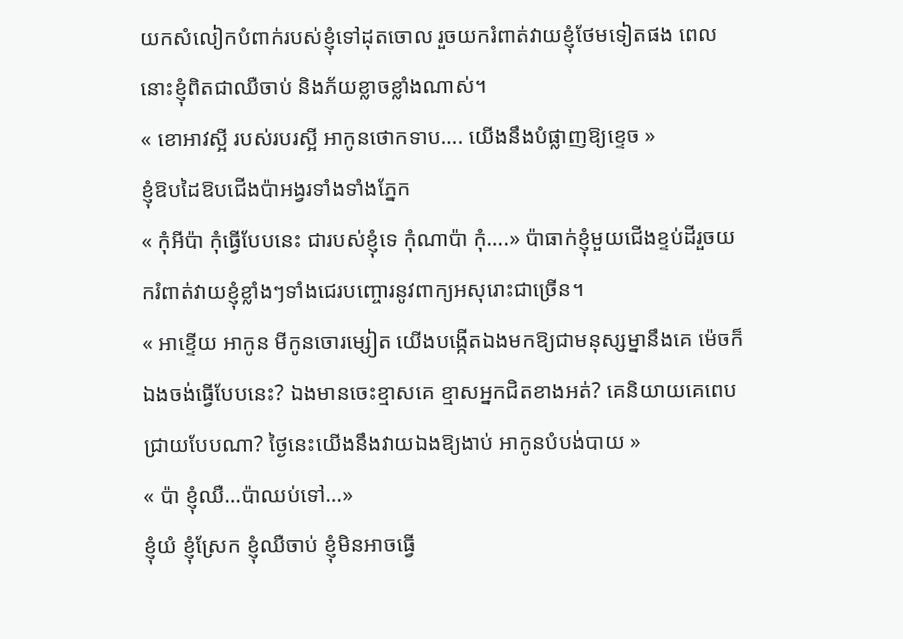យកសំលៀកបំពាក់របស់ខ្ញុំទៅដុតចោល រួចយករំពាត់វាយខ្ញុំថែមទៀតផង ពេលនោះខ្ញុំពិតជាឈឺចាប់ និងភ័យខ្លាចខ្លាំងណាស់។
« ខោអាវស្អី របស់របរស្អី អាកូនថោកទាប…. យើងនឹងបំផ្លាញឱ្យខ្ទេច »
ខ្ញុំឱបដៃឱបជើងប៉ាអង្វរទាំងទាំងភ្នែក
« កុំអីប៉ា កុំធ្វើបែបនេះ ជារបស់ខ្ញុំទេ កុំណាប៉ា កុំ….» ប៉ាធាក់ខ្ញុំមួយជើងខ្ទប់ដីរួចយករំពាត់វាយខ្ញុំខ្លាំងៗទាំងជេរបញ្ចោរនូវពាក្យអសុរោះជាច្រើន។
« អាខ្ទើយ អាកូន មីកូនចោរម្សៀត យើងបង្កើតឯងមកឱ្យជាមនុស្សម្នានឹងគេ ម៉េចក៏ឯងចង់ធ្វើបែបនេះ? ឯងមានចេះខ្មាសគេ ខ្មាសអ្នកជិតខាងអត់? គេនិយាយគេពេបជ្រាយបែបណា? ថ្ងៃនេះយើងនឹងវាយឯងឱ្យងាប់ អាកូនបំបង់បាយ »
« ប៉ា ខ្ញុំឈឺ…ប៉ាឈប់ទៅ…»
ខ្ញុំយំ ខ្ញុំស្រែក ខ្ញុំឈឺចាប់ ខ្ញុំមិនអាចធ្វើ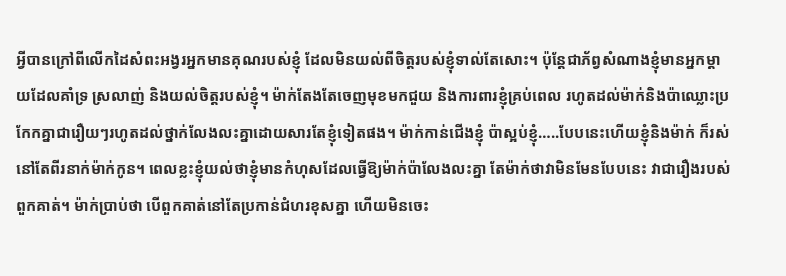អ្វីបានក្រៅពីលើកដៃសំពះអង្វរអ្នកមានគុណរបស់ខ្ញុំ ដែលមិនយល់ពីចិត្តរបស់ខ្ញុំទាល់តែសោះ។ ប៉ុន្តែជាភ័ព្វសំណាងខ្ញុំមានអ្នកម្តាយដែលគាំទ្រ ស្រលាញ់ និងយល់ចិត្តរបស់ខ្ញុំ។ ម៉ាក់តែងតែចេញមុខមកជួយ និងការពារខ្ញុំគ្រប់ពេល រហូតដល់ម៉ាក់និងប៉ាឈ្លោះប្រកែកគ្នាជារឿយៗរហូតដល់ថ្នាក់លែងលះគ្នាដោយសារតែខ្ញុំទៀតផង។ ម៉ាក់កាន់ជើងខ្ញុំ ប៉ាស្អប់ខ្ញុំ…..បែបនេះហើយខ្ញុំនិងម៉ាក់ ក៏រស់នៅតែពីរនាក់ម៉ាក់កូន។ ពេលខ្លះខ្ញុំយល់ថាខ្ញុំមានកំហុសដែលធ្វើឱ្យម៉ាក់ប៉ាលែងលះគ្នា តែម៉ាក់ថាវាមិនមែនបែបនេះ វាជារឿងរបស់ពួកគាត់។ ម៉ាក់ប្រាប់ថា បើពួកគាត់នៅតែប្រកាន់ជំហរខុសគ្នា ហើយមិនចេះ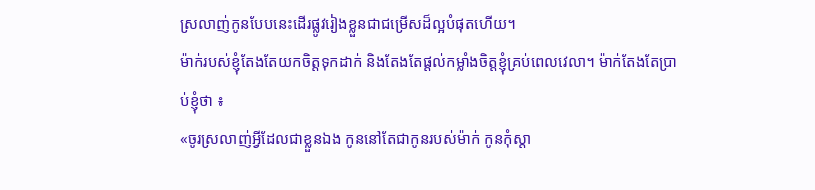ស្រលាញ់កូនបែបនេះដើរផ្លូវរៀងខ្លួនជាជម្រើសដ៏ល្អបំផុតហើយ។
ម៉ាក់របស់ខ្ញុំតែងតែយកចិត្តទុកដាក់ និងតែងតែផ្តល់កម្លាំងចិត្តខ្ញុំគ្រប់ពេលវេលា។ ម៉ាក់តែងតែប្រាប់ខ្ញុំថា ៖
«ចូរស្រលាញ់អ្វីដែលជាខ្លួនឯង កូននៅតែជាកូនរបស់ម៉ាក់ កូនកុំស្តា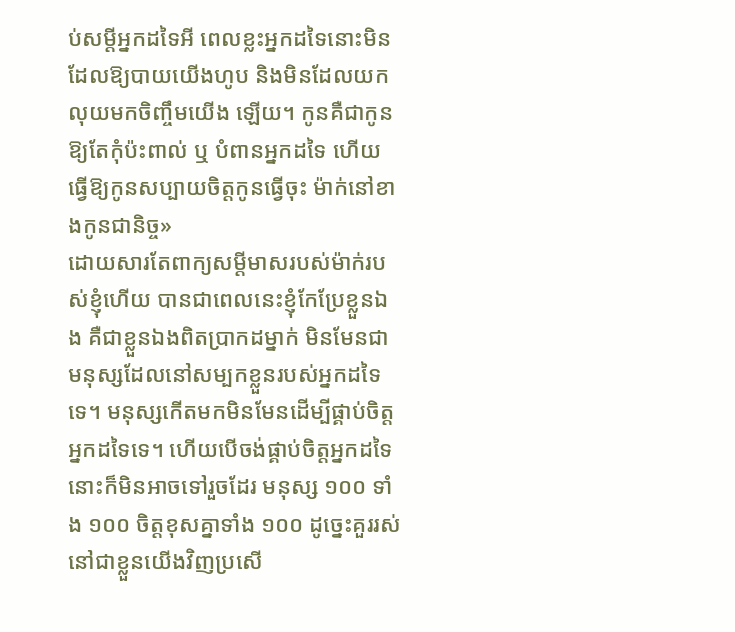ប់សម្តីអ្នកដទៃអី ពេលខ្លះអ្នកដទៃនោះមិនដែលឱ្យបាយយើងហូប និងមិនដែលយកលុយមកចិញ្ចឹមយើង ឡើយ។ កូនគឺជាកូន ឱ្យតែកុំប៉ះពាល់ ឬ បំពានអ្នកដទៃ ហើយធ្វើឱ្យកូនសប្បាយចិត្តកូនធ្វើចុះ ម៉ាក់នៅខាងកូនជានិច្ច»
ដោយសារតែពាក្យសម្តីមាសរបស់ម៉ាក់របស់ខ្ញុំហើយ បានជាពេលនេះខ្ញុំកែប្រែខ្លួនឯង គឺជាខ្លួនឯងពិតប្រាកដម្នាក់ មិនមែនជាមនុស្សដែលនៅសម្បកខ្លួនរបស់អ្នកដទៃទេ។ មនុស្សកើតមកមិនមែនដើម្បីផ្គាប់ចិត្តអ្នកដទៃទេ។ ហើយបើចង់ផ្គាប់ចិត្តអ្នកដទៃនោះក៏មិនអាចទៅរួចដែរ មនុស្ស ១០០ ទាំង ១០០ ចិត្តខុសគ្នាទាំង ១០០ ដូច្នេះគួររស់នៅជាខ្លួនយើងវិញប្រសើ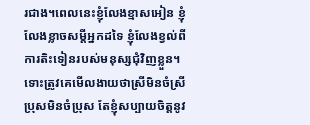រជាង។ពេលនេះខ្ញុំលែងខ្មាសអៀន ខ្ញុំលែងខ្លាចសម្តីអ្នកដទៃ ខ្ញុំលែងខ្វល់ពីការតិះទៀនរបស់មនុស្សជុំវិញខ្លួន។ ទោះត្រូវគេមើលងាយថាស្រីមិនចំស្រី ប្រុសមិនចំប្រុស តែខ្ញុំសប្បាយចិត្តនូវ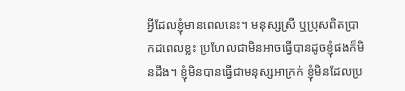អ្វីដែលខ្ញុំមានពេលនេះ។ មនុស្សស្រី ឬប្រុសពិតប្រាកដពេលខ្លះ ប្រហែលជាមិនអាចធ្វើបានដូចខ្ញុំផងក៏មិនដឹង។ ខ្ញុំមិនបានធ្វើជាមនុស្សអាក្រក់ ខ្ញុំមិនដែលប្រ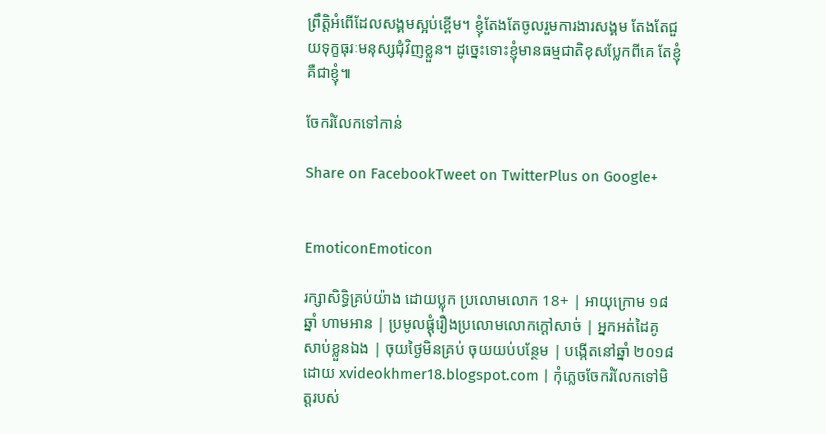ព្រឹត្តិអំពើដែលសង្គមស្អប់ខ្ពើម។ ខ្ញុំតែងតែចូលរួមការងារសង្គម តែងតែជួយទុក្ខធុរៈមនុស្សជុំវិញខ្លួន។ ដូច្នេះទោះខ្ញុំមានធម្មជាតិខុសប្លែកពីគេ តែខ្ញុំគឺជាខ្ញុំ៕

ចែករំលែកទៅកាន់

Share on FacebookTweet on TwitterPlus on Google+


EmoticonEmoticon

រក្សាសិទ្ធិគ្រប់យ៉ាង ដោយប្លុក ប្រលោមលោក 18+ | អាយុក្រោម ១៨ ឆ្នាំ ហាមអាន | ប្រមូលផ្ដុំរឿងប្រលោមលោកក្ដៅសាច់ | អ្នកអត់ដៃគូ សាប់ខ្លួនឯង | ចុយថ្ងៃមិនគ្រប់ ចុយយប់បន្ថែម | បង្កើតនៅឆ្នាំ ២០១៨ ដោយ xvideokhmer18.blogspot.com | កុំភ្លេចចែករំលែកទៅមិត្តរបស់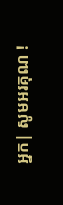អ្នក| សូមអរគុណ !